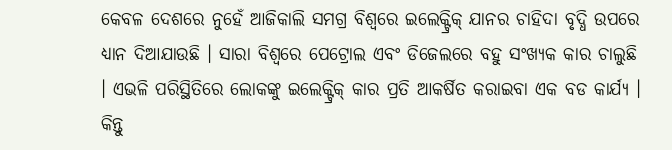କେବଳ ଦେଶରେ ନୁହେଁ ଆଜିକାଲି ସମଗ୍ର ବିଶ୍ୱରେ ଇଲେକ୍ଟ୍ରିକ୍ ଯାନର ଚାହିଦା ବୃଦ୍ଧି ଉପରେ ଧ୍ୟାନ ଦିଆଯାଉଛି । ସାରା ବିଶ୍ୱରେ ପେଟ୍ରୋଲ ଏବଂ ଡିଜେଲରେ ବହୁ ସଂଖ୍ୟକ କାର ଚାଲୁଛି । ଏଭଳି ପରିସ୍ଥିତିରେ ଲୋକଙ୍କୁ ଇଲେକ୍ଟ୍ରିକ୍ କାର ପ୍ରତି ଆକର୍ଷିତ କରାଇବା ଏକ ବଡ କାର୍ଯ୍ୟ । କିନ୍ତୁ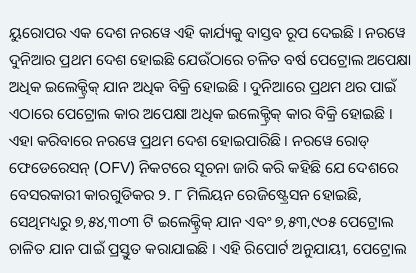ୟୁରୋପର ଏକ ଦେଶ ନରୱେ ଏହି କାର୍ଯ୍ୟକୁ ବାସ୍ତବ ରୂପ ଦେଇଛି । ନରୱେ ଦୁନିଆର ପ୍ରଥମ ଦେଶ ହୋଇଛି ଯେଉଁଠାରେ ଚଳିତ ବର୍ଷ ପେଟ୍ରୋଲ ଅପେକ୍ଷା ଅଧିକ ଇଲେକ୍ଟ୍ରିକ୍ ଯାନ ଅଧିକ ବିକ୍ରି ହୋଇଛି । ଦୁନିଆରେ ପ୍ରଥମ ଥର ପାଇଁ ଏଠାରେ ପେଟ୍ରୋଲ କାର ଅପେକ୍ଷା ଅଧିକ ଇଲେକ୍ଟ୍ରିକ୍ କାର ବିକ୍ରି ହୋଇଛି ।
ଏହା କରିବାରେ ନରୱେ ପ୍ରଥମ ଦେଶ ହୋଇପାରିଛି । ନରୱେ ରୋଡ୍ ଫେଡେରେସନ୍ (OFV) ନିକଟରେ ସୂଚନା ଜାରି କରି କହିଛି ଯେ ଦେଶରେ ବେସରକାରୀ କାରଗୁଡିକର ୨. ୮ ମିଲିୟନ ରେଜିଷ୍ଟ୍ରେସନ ହୋଇଛି, ସେଥିମଧ୍ୟରୁ ୭,୫୪,୩୦୩ ଟି ଇଲେକ୍ଟ୍ରିକ୍ ଯାନ ଏବଂ ୭,୫୩,୯୦୫ ପେଟ୍ରୋଲ ଚାଳିତ ଯାନ ପାଇଁ ପ୍ରସ୍ତୁତ କରାଯାଇଛି । ଏହି ରିପୋର୍ଟ ଅନୁଯାୟୀ, ପେଟ୍ରୋଲ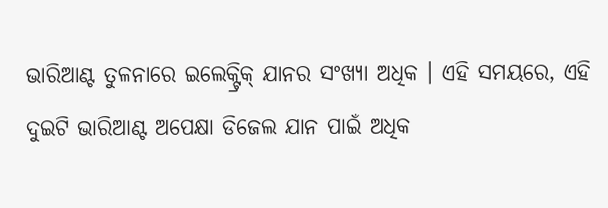ଭାରିଆଣ୍ଟ ତୁଳନାରେ ଇଲେକ୍ଟ୍ରିକ୍ ଯାନର ସଂଖ୍ୟା ଅଧିକ । ଏହି ସମୟରେ, ଏହି ଦୁଇଟି ଭାରିଆଣ୍ଟ ଅପେକ୍ଷା ଡିଜେଲ ଯାନ ପାଇଁ ଅଧିକ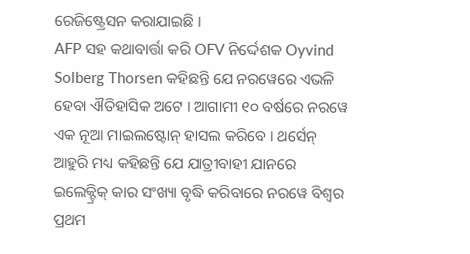ରେଜିଷ୍ଟ୍ରେସନ କରାଯାଇଛି ।
AFP ସହ କଥାବାର୍ତ୍ତା କରି OFV ନିର୍ଦ୍ଦେଶକ Oyvind Solberg Thorsen କହିଛନ୍ତି ଯେ ନରୱେରେ ଏଭଳି ହେବା ଐତିହାସିକ ଅଟେ । ଆଗାମୀ ୧୦ ବର୍ଷରେ ନରୱେ ଏକ ନୂଆ ମାଇଲଷ୍ଟୋନ୍ ହାସଲ କରିବେ । ଥର୍ସେନ୍ ଆହୁରି ମଧ୍ୟ କହିଛନ୍ତି ଯେ ଯାତ୍ରୀବାହୀ ଯାନରେ ଇଲେକ୍ଟ୍ରିକ୍ କାର ସଂଖ୍ୟା ବୃଦ୍ଧି କରିବାରେ ନରୱେ ବିଶ୍ୱର ପ୍ରଥମ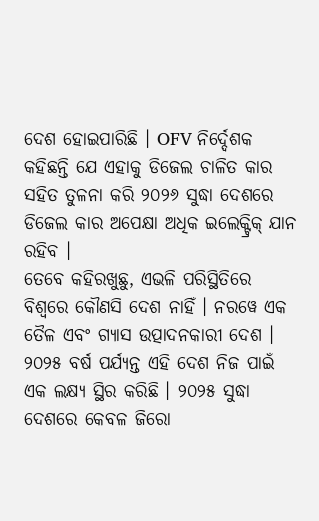ଦେଶ ହୋଇପାରିଛି । OFV ନିର୍ଦ୍ଦେଶକ କହିଛନ୍ତି ଯେ ଏହାକୁ ଡିଜେଲ ଚାଳିତ କାର ସହିତ ତୁଳନା କରି ୨୦୨୬ ସୁଦ୍ଧା ଦେଶରେ ଡିଜେଲ କାର ଅପେକ୍ଷା ଅଧିକ ଇଲେକ୍ଟ୍ରିକ୍ ଯାନ ରହିବ ।
ତେବେ କହିରଖୁଛୁ, ଏଭଳି ପରିସ୍ଥିତିରେ ବିଶ୍ୱରେ କୌଣସି ଦେଶ ନାହିଁ । ନରୱେ ଏକ ତୈଳ ଏବଂ ଗ୍ୟାସ ଉତ୍ପାଦନକାରୀ ଦେଶ । ୨୦୨୫ ବର୍ଷ ପର୍ଯ୍ୟନ୍ତ ଏହି ଦେଶ ନିଜ ପାଇଁ ଏକ ଲକ୍ଷ୍ୟ ସ୍ଥିର କରିଛି । ୨୦୨୫ ସୁଦ୍ଧା ଦେଶରେ କେବଳ ଜିରୋ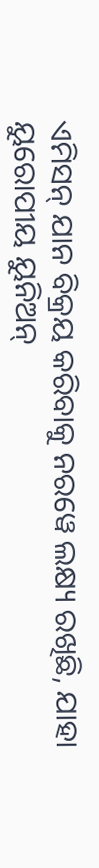ଏମିସନ୍ ଯାନ ବିକ୍ରୟ କରିବାକୁ ନରୱେ ଲକ୍ଷ୍ୟ ରଖିଛି, ଯାହା ୟୁରୋପୀୟ ୟୁନିଅନ୍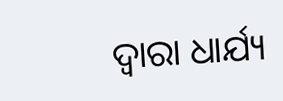ଦ୍ୱାରା ଧାର୍ଯ୍ୟ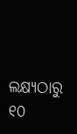ଲକ୍ଷ୍ୟଠାରୁ ୧୦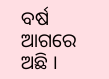ବର୍ଷ ଆଗରେ ଅଛି ।